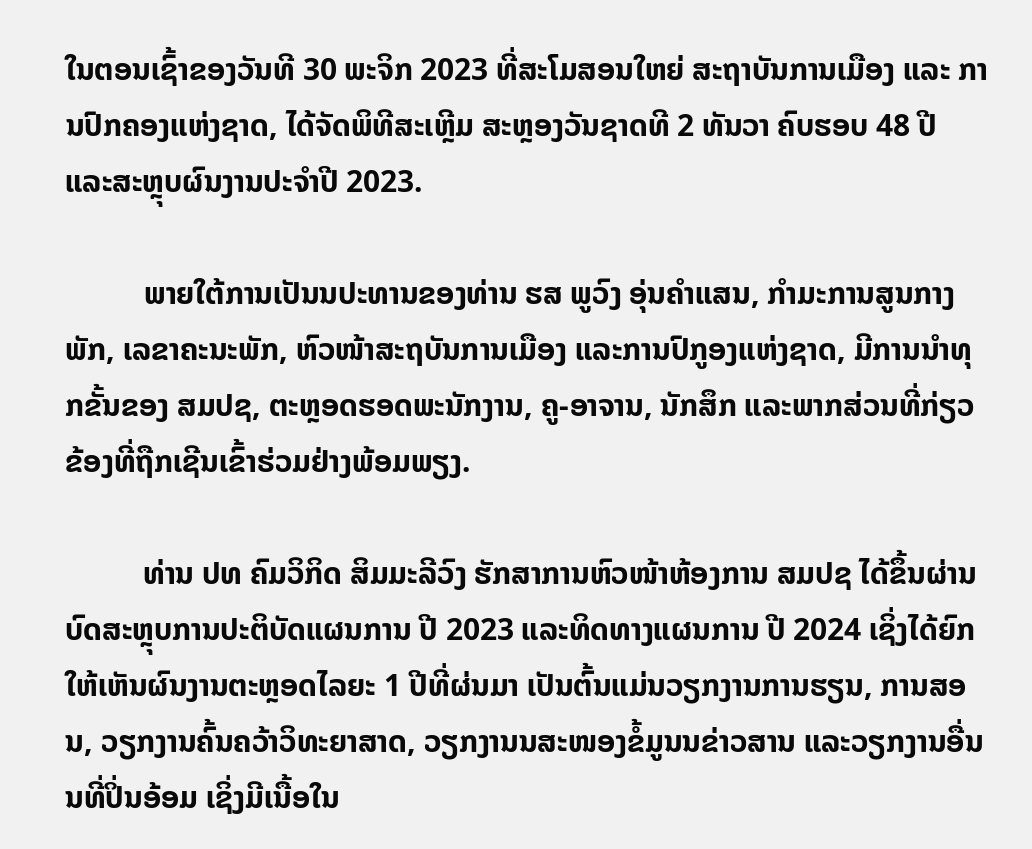ໃນຕອນເຊົ້າຂອງວັນທີ 30 ພະຈິກ 2023 ທີ່ສະໂມສອນໃຫຍ່ ສະຖາບັນການເມືອງ ແລະ ການປົກຄອງແຫ່ງຊາດ, ໄດ້ຈັດພິທີສະເຫຼີມ ສະຫຼອງວັນຊາດທີ 2 ທັນວາ ຄົບຮອບ 48 ປີ ແລະສະຫຼຸບຜົນງານປະຈໍາປີ 2023.

          ພາຍໃຕ້ການເປັນນປະທານຂອງທ່ານ ຮສ ພູວົງ ອຸ່ນຄໍາແສນ, ກໍາມະການສູນກາງພັກ, ເລຂາຄະນະພັກ, ຫົວໜ້າສະຖບັນການເມືອງ ແລະການປົກູອງແຫ່ງຊາດ, ມີການນໍາທຸກຂັ້ນຂອງ ສມປຊ, ຕະຫຼອດຮອດພະນັກງານ, ຄູ-ອາຈານ, ນັກສຶກ ແລະພາກສ່ວນທີ່ກ່ຽວຂ້ອງທີ່ຖືກເຊີນເຂົ້າຮ່ວມຢ່າງພ້ອມພຽງ.

          ທ່ານ ປທ ຄົມວິກິດ ສິມມະລີວົງ ຮັກສາການຫົວໜ້າຫ້ອງການ ສມປຊ ໄດ້ຂຶ້ນຜ່ານບົດສະຫຼຸບການປະຕິບັດແຜນການ ປີ 2023 ແລະທິດທາງແຜນການ ປີ 2024 ເຊິ່ງໄດ້ຍົກໃຫ້ເຫັນຜົນງານຕະຫຼອດໄລຍະ 1 ປີທີ່ຜ່ນມາ ເປັນຕົ້ນແມ່ນວຽກງານການຮຽນ, ການສອນ, ວຽກງານຄົ້ນຄວ້າວິທະຍາສາດ, ວຽກງານນສະໜອງຂໍ້ມູນນຂ່າວສານ ແລະວຽກງານອື່ນນທີ່ປິ່ນອ້ອມ ເຊິ່ງມີເນື້ອໃນ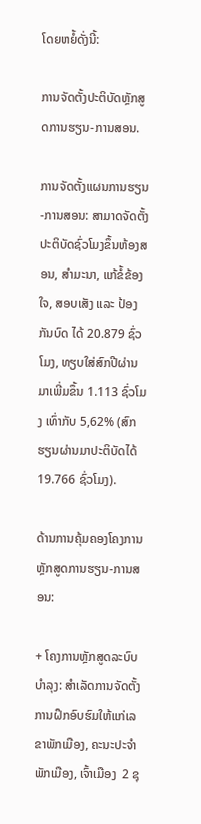ໂດຍຫຍໍ້ດັ່ງນີ້:

ການຈັດຕັ້ງປະຕິບັດຫຼັກສູດການຮຽນ-ການສອນ.

ການຈັດຕັ້ງແຜນການຮຽນ-ການສອນ: ສາມາດຈັດຕັ້ງປະຕິບັດຊົ່ວໂມງຂຶ້ນຫ້ອງສອນ, ສໍາມະນາ, ແກ້ຂໍ້ຂ້ອງໃຈ, ສອບເສັງ ແລະ ປ້ອງກັນບົດ ໄດ້ 20.879 ຊົ່ວໂມງ, ທຽບໃສ່ສົກປີຜ່ານມາເພີ່ມຂຶ້ນ 1.113 ຊົ່ວໂມງ ເທົ່າກັບ 5,62% (ສົກຮຽນຜ່ານມາປະຕິບັດໄດ້ 19.766 ຊົ່ວໂມງ).

ດ້ານການຄຸ້ມຄອງໂຄງການຫຼັກສູດການຮຽນ-ການສອນ:

+ ໂຄງການຫຼັກສູດລະບົບບໍາລຸງ: ສໍາເລັດການຈັດຕັ້ງການຝຶກອົບຮົມໃຫ້ແກ່ເລຂາພັກເມືອງ, ຄະນະປະຈໍາພັກເມືອງ, ເຈົ້າເມືອງ  2 ຊຸ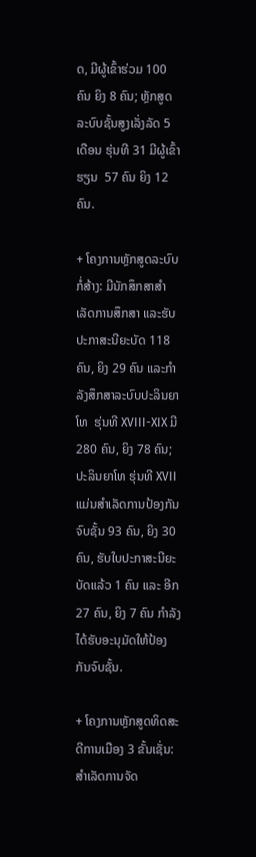ດ, ມີຜູ້ເຂົ້າຮ່ວມ 100 ຄົນ ຍິງ 8 ຄົນ; ຫຼັກສູດລະບົບຊັ້ນສູງເລັ່ງລັດ 5 ເດືອນ ຮຸ່ນທີ 31 ມີຜູ້ເຂົ້າຮຽນ  57 ຄົນ ຍິງ 12 ຄົນ.

+ ໂຄງການຫຼັກສູດລະບົບກໍ່ສ້າງ: ມີນັກສຶກສາສໍາເລັດການສຶກສາ ແລະຮັບປະກາສະນີຍະບັດ 118 ຄົນ, ຍິງ 29 ຄົນ ແລະກຳລັງສຶກສາລະບົບປະລິນຍາໂທ  ຮຸ່ນທີ XVIII-XIX ມີ 280 ຄົນ, ຍິງ 78 ຄົນ; ປະລິນຍາໂທ ຮຸ່ນທີ XVII ແມ່ນສໍາເລັດການປ້ອງກັນຈົບຊັ້ນ 93 ຄົນ, ຍິງ 30 ຄົນ, ຮັບໃບປະກາສະນີຍະບັດແລ້ວ 1 ຄົນ ແລະ ອີກ 27 ຄົນ, ຍິງ 7 ຄົນ ກໍາລັງໄດ້ຮັບອະນຸມັດໃຫ້ປ້ອງກັນຈົບຊັ້ນ.

+ ໂຄງການຫຼັກສູດທິດສະດີການເມືອງ 3 ຂັ້ນເຊັ່ນ: ສໍາເລັດການຈັດ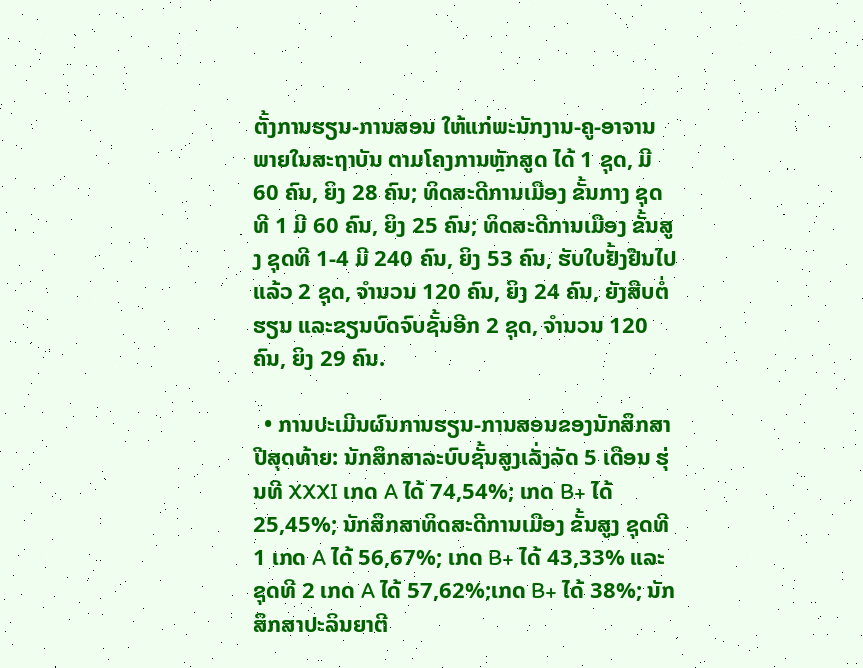ຕັ້ງການຮຽນ-ການສອນ ໃຫ້ແກ່ພະນັກງານ-ຄູ-ອາຈານ ພາຍໃນສະຖາບັນ ຕາມໂຄງການຫຼັກສູດ ໄດ້ 1 ຊຸດ, ມີ 60 ຄົນ, ຍິງ 28 ຄົນ; ທິດສະດີການເມືອງ ຂັ້ນກາງ ຊຸດທີ 1 ມີ 60 ຄົນ, ຍິງ 25 ຄົນ; ທິດສະດີການເມືອງ ຂັ້ນສູງ ຊຸດທີ 1-4 ມີ 240 ຄົນ, ຍິງ 53 ຄົນ, ຮັບໃບຢັ້ງຢືນໄປແລ້ວ 2 ຊຸດ, ຈໍານວນ 120 ຄົນ, ຍິງ 24 ຄົນ, ຍັງສືບຕໍ່ຮຽນ ແລະຂຽນບົດຈົບຊັ້ນອີກ 2 ຊຸດ, ຈໍານວນ 120 ຄົນ, ຍິງ 29 ຄົນ.

  • ການປະເມີນຜົນການຮຽນ-ການສອນຂອງນັກສຶກສາປີສຸດທ້າຍ: ນັກສຶກສາລະບົບຊັ້ນສູງເລັ່ງລັດ 5 ເດືອນ ຮຸ່ນທີ XXXI ເກດ A ໄດ້ 74,54%; ເກດ B+ ໄດ້ 25,45%; ນັກສຶກສາທິດສະດີການເມືອງ ຂັ້ນສູງ ຊຸດທີ 1 ເກດ A ໄດ້ 56,67%; ເກດ B+ ໄດ້ 43,33% ແລະ ຊຸດທີ 2 ເກດ A ໄດ້ 57,62%;ເກດ B+ ໄດ້ 38%; ນັກສຶກສາປະລິນຍາຕີ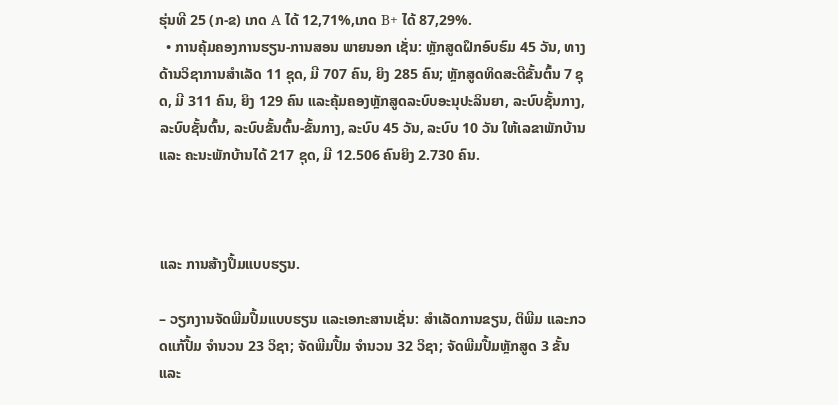ຮຸ່ນທີ 25 (ກ-ຂ) ເກດ A ໄດ້ 12,71%,ເກດ B+ ໄດ້ 87,29%.
  • ການຄຸ້ມຄອງການຮຽນ-ການສອນ ພາຍນອກ ເຊັ່ນ: ຫຼັກສູດຝຶກອົບຮົມ 45 ວັນ, ທາງດ້ານວິຊາການສໍາເລັດ 11 ຊຸດ, ມີ 707 ຄົນ, ຍິງ 285 ຄົນ; ຫຼັກສູດທິດສະດີຂັ້ນຕົ້ນ 7 ຊຸດ, ມີ 311 ຄົນ, ຍິງ 129 ຄົນ ແລະຄຸ້ມຄອງຫຼັກສູດລະບົບອະນຸປະລິນຍາ, ລະບົບຊັ້ນກາງ, ລະບົບຊັ້ນຕົ້ນ, ລະບົບຂັ້ນຕົ້ນ-ຂັ້ນກາງ, ລະບົບ 45 ວັນ, ລະບົບ 10 ວັນ ໃຫ້ເລຂາພັກບ້ານ ແລະ ຄະນະພັກບ້ານໄດ້ 217 ຊຸດ, ມີ 12.506 ຄົນຍິງ 2.730 ຄົນ.



ແລະ ການສ້າງປຶ້ມແບບຮຽນ.

– ວຽກງານຈັດພີມປື້ມແບບຮຽນ ແລະເອກະສານເຊັ່ນ: ສຳເລັດການຂຽນ, ຕິພີມ ແລະກວດແກ້ປື້ມ ຈຳນວນ 23 ວິຊາ; ຈັດພີມປື້ມ ຈຳນວນ 32 ວິຊາ; ຈັດພີມປື້ມຫຼັກສູດ 3 ຂັ້ນ ແລະ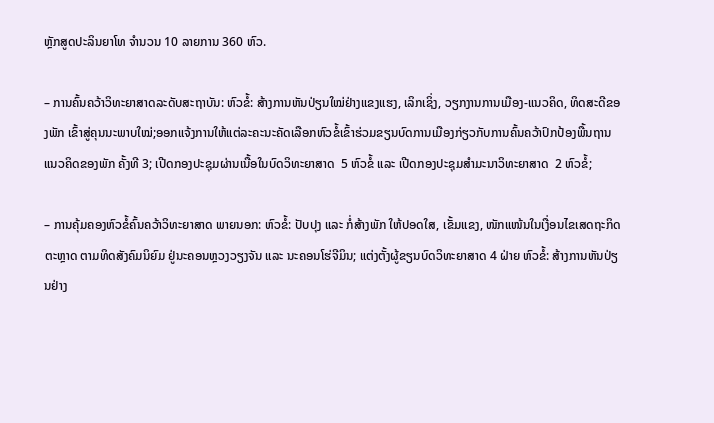ຫຼັກສູດປະລິນຍາໂທ ຈຳນວນ 10 ລາຍການ 360 ຫົວ.

– ການຄົ້ນຄວ້າວິທະຍາສາດລະດັບສະຖາບັນ: ຫົວຂໍ້: ສ້າງການຫັນປ່ຽນໃໝ່ຢ່າງແຂງແຮງ, ເລິກເຊິ່ງ, ວຽກງານການເມືອງ-ແນວຄິດ, ທິດສະດີຂອງພັກ ເຂົ້າສູ່ຄຸນນະພາບໃໝ່;ອອກແຈ້ງການໃຫ້ແຕ່ລະຄະນະຄັດເລືອກຫົວຂໍ້ເຂົ້າຮ່ວມຂຽນບົດການເມືອງກ່ຽວກັບການຄົ້ນຄວ້າປົກປ້ອງພື້ນຖານແນວຄິດຂອງພັກ ຄັ້ງທີ 3; ເປີດກອງປະຊຸມຜ່ານເນື້ອໃນບົດວິທະຍາສາດ  5 ຫົວຂໍ້ ແລະ ເປີດກອງປະຊຸມສຳມະນາວິທະຍາສາດ  2 ຫົວຂໍ້;

– ການຄຸ້ມຄອງຫົວຂໍ້ຄົ້ນຄວ້າວິທະຍາສາດ ພາຍນອກ: ຫົວຂໍ້: ປັບປຸງ ແລະ ກໍ່ສ້າງພັກ ໃຫ້ປອດໃສ, ເຂັ້ມແຂງ, ໜັກແໜ້ນໃນເງື່ອນໄຂເສດຖະກິດຕະຫຼາດ ຕາມທິດສັງຄົມນິຍົມ ຢູ່ນະຄອນຫຼວງວຽງຈັນ ແລະ ນະຄອນໂຮ່ຈີມິນ; ແຕ່ງຕັ້ງຜູ້ຂຽນບົດວິທະຍາສາດ 4 ຝ່າຍ ຫົວຂໍ້: ສ້າງການຫັນປ່ຽນຢ່າງ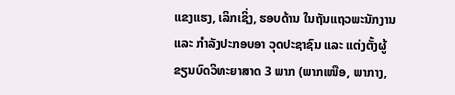ແຂງແຮງ, ເລິກເຊິ່ງ, ຮອບດ້ານ ໃນຖັນແຖວພະນັກງານ ແລະ ກຳລັງປະກອບອາ ວຸດປະຊາຊົນ ແລະ ແຕ່ງຕັ້ງຜູ້ຂຽນບົດວິທະຍາສາດ 3 ພາກ (ພາກເໜືອ, ພາກາງ,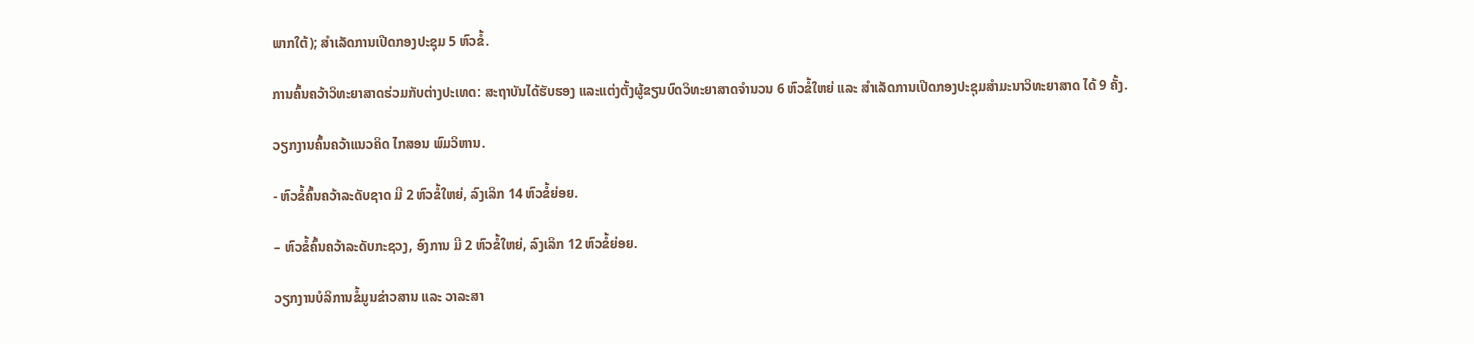ພາກໃຕ້); ສຳເລັດການເປີດກອງປະຊຸມ 5 ຫົວຂໍ້.

ການຄົ້ນຄວ້າວິທະຍາສາດຮ່ວມກັບຕ່າງປະເທດ: ສະຖາບັນໄດ້ຮັບຮອງ ແລະແຕ່ງຕັ້ງຜູ້ຂຽນບົດວິທະຍາສາດຈໍານວນ 6 ຫົວຂໍ້ໃຫຍ່ ແລະ ສຳເລັດການເປີດກອງປະຊຸມສຳມະນາວິທະຍາສາດ ໄດ້ 9 ຄັ້ງ.

ວຽກງານຄົ້ນຄວ້າແນວຄິດ ໄກສອນ ພົມວິຫານ.

- ຫົວຂໍ້ຄົ້ນຄວ້າລະດັບຊາດ ມີ 2 ຫົວຂໍ້ໃຫຍ່, ລົງເລິກ 14 ຫົວຂໍ້ຍ່ອຍ.

– ຫົວຂໍ້ຄົ້ນຄວ້າລະດັບກະຊວງ, ອົງການ ມີ 2 ຫົວຂໍ້ໃຫຍ່, ລົງເລິກ 12 ຫົວຂໍ້ຍ່ອຍ.

ວຽກງານບໍລິການຂໍ້ມູນຂ່າວສານ ແລະ ວາລະສາ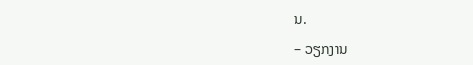ນ.

– ວຽກງານ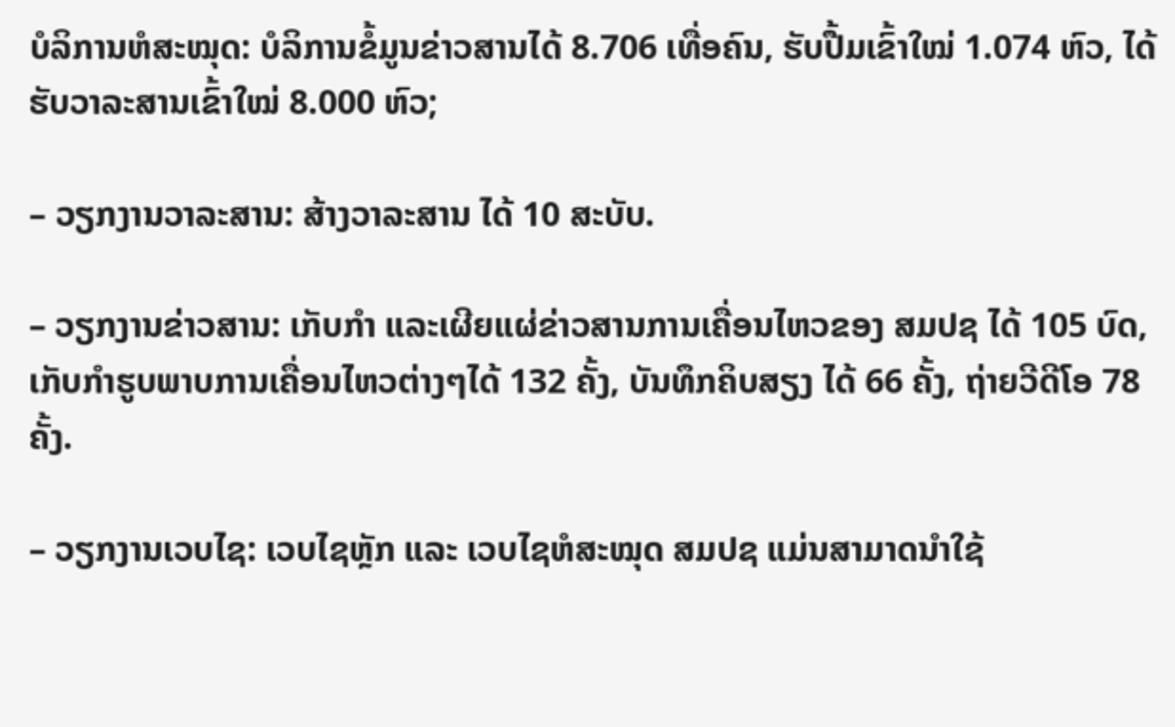ບໍລິການຫໍສະໝຸດ: ບໍລິການຂໍ້ມູນຂ່າວສານໄດ້ 8.706 ເທື່ອຄົນ, ຮັບປື້ມເຂົ້າໃໝ່ 1.074 ຫົວ, ໄດ້ຮັບວາລະສານເຂົ້າໃໝ່ 8.000 ຫົວ;

– ວຽກງານວາລະສານ: ສ້າງວາລະສານ ໄດ້ 10 ສະບັບ.

– ວຽກງານຂ່າວສານ: ເກັບກໍາ ແລະເຜີຍແຜ່ຂ່າວສານການເຄື່ອນໄຫວຂອງ ສມປຊ ໄດ້ 105 ບົດ, ເກັບກຳຮູບພາບການເຄື່ອນໄຫວຕ່າງໆໄດ້ 132 ຄັ້ງ, ບັນທຶກຄິບສຽງ ໄດ້ 66 ຄັ້ງ, ຖ່າຍວີດີໂອ 78 ຄັ້ງ.

– ວຽກງານເວບໄຊ: ເວບໄຊຫຼັກ ແລະ ເວບໄຊຫໍສະໝຸດ ສມປຊ ແມ່ນສາມາດນຳໃຊ້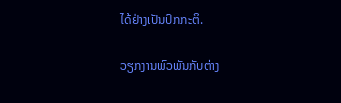ໄດ້ຢ່າງເປັນປົກກະຕິ.

ວຽກງານພົວພັນກັບຕ່າງ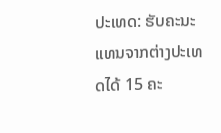ປະເທດ: ຮັບຄະນະແທນຈາກຕ່າງປະເທດໄດ້ 15 ຄະ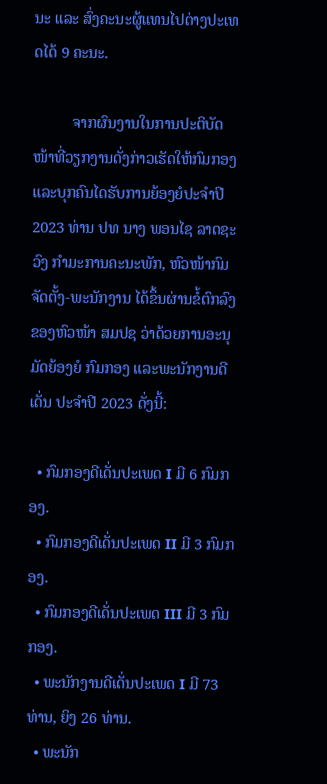ນະ ແລະ ສົ່ງຄະນະຜູ້ແທນໄປຕ່າງປະເທດໄດ້ 9 ຄະນະ.

          ຈາກຜົນງານໃນການປະຕິບັດໜ້າທີ່ວຽກງານດັ່ງກ່າວເຮັດໃຫ້ກົມກອງ ແລະບຸກຄົນໄດຮັບການຍ້ອງຍໍປະຈໍາປີ 2023 ທ່ານ ປທ ນາງ ພອນໄຊ ລາດຊະວົງ ກໍາມະການຄະນະພັກ, ຫົວໜ້າກົມຈັດຕັ້ງ-ພະນັກງານ ໄດ້ຂຶ້ນຜ່ານຂໍ້ຕົກລົງຂອງຫົວໜ້າ ສມປຊ ວ່າດ້ວຍການອະນຸມັດຍ້ອງຍໍ ກົມກອງ ແລະພະນັກງານດີເດັ່ນ ປະຈໍາປີ 2023 ດັ່ງນີ້:

  • ກົມກອງດີເດັ່ນປະເພດ I ມີ 6 ກົມກອງ.
  • ກົມກອງດີເດັ່ນປະເພດ II ມີ 3 ກົມກອງ.
  • ກົມກອງດີເດັ່ນປະເພດ III ມີ 3 ກົມກອງ.
  • ພະນັກງານດີເດັ່ນປະເພດ I ມີ 73 ທ່ານ, ຍິງ 26 ທ່ານ.
  • ພະນັກ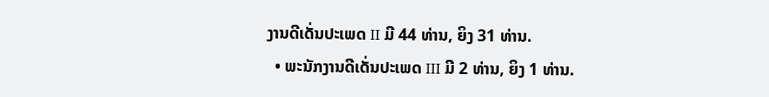ງານດີເດັ່ນປະເພດ II ມີ 44 ທ່ານ, ຍິງ 31 ທ່ານ.
  • ພະນັກງານດີເດັ່ນປະເພດ III ມີ 2 ທ່ານ, ຍິງ 1 ທ່ານ.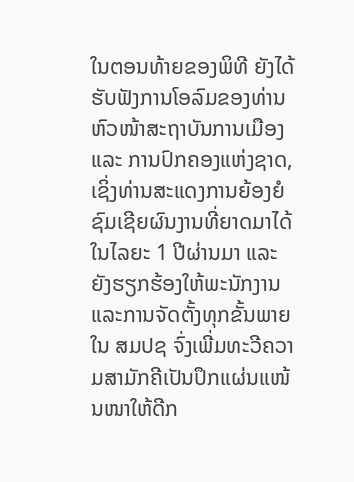ໃນຕອນທ້າຍຂອງພິທີ ຍັງໄດ້ຮັບຟັງການໂອລົມຂອງທ່ານຫົວໜ້າສະຖາບັນການເມືອງ ແລະ ການປົກຄອງແຫ່ງຊາດ, ເຊິ່ງທ່ານສະແດງການຍ້ອງຍໍຊົມເຊີຍຜົນງານທີ່ຍາດມາໄດ້ໃນໄລຍະ 1 ປີຜ່ານມາ ແລະຍັງຮຽກຮ້ອງໃຫ້ພະນັກງານ ແລະການຈັດຕັ້ງທຸກຂັ້ນພາຍໃນ ສມປຊ ຈົ່ງເພີ່ມທະວີຄວາມສາມັກຄີເປັນປຶກແຜ່ນແໜ້ນໜາໃຫ້ດີກ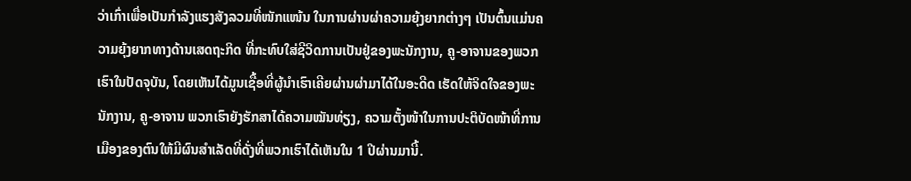ວ່າເກົ່າເພື່ອເປັນກໍາລັງແຮງສັງລວມທີ່ໜັກແໜ້ນ ໃນການຜ່ານຜ່າຄວາມຍຸ້ງຍາກຕ່າງໆ ເປັນຕົ້ນແມ່ນຄວາມຍຸ້ງຍາກທາງດ້ານເສດຖະກິດ ທີ່ກະທົບໃສ່ຊີວິດການເປັນຢູ່ຂອງພະນັກງານ, ຄູ-ອາຈານຂອງພວກເຮົາໃນປັດຈຸບັນ, ໂດຍເຫັນໄດ້ມູນເຊື້ອທີ່ຜູ້ນຳເຮົາເຄີຍຜ່ານຜ່າມາໄດ້ໃນອະດີດ ເຮັດໃຫ້ຈິດໃຈຂອງພະນັກງານ, ຄູ-ອາຈານ ພວກເຮົາຍັງຮັກສາໄດ້ຄວາມໝັນທ່ຽງ, ຄວາມຕັ້ງໜ້າໃນການປະຕິບັດໜ້າທີ່ການເມືອງຂອງຕົນໃຫ້ມີຜົນສໍາເລັດທີ່ດັ່ງທີ່ພວກເຮົາໄດ້ເຫັນໃນ 1 ປີຜ່ານມານີ້.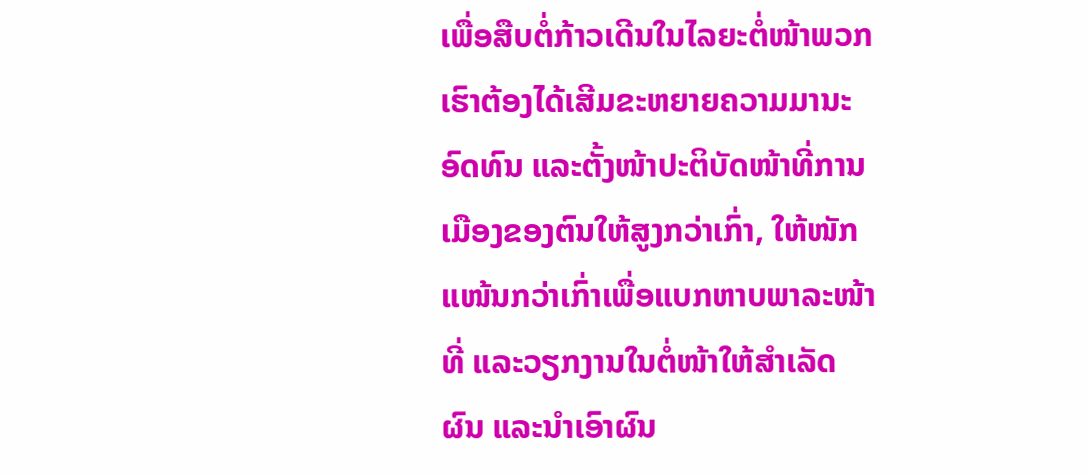ເພື່ອສືບຕໍ່ກ້າວເດີນໃນໄລຍະຕໍ່ໜ້າພວກເຮົາຕ້ອງໄດ້ເສີມຂະຫຍາຍຄວາມມານະອົດທົນ ແລະຕັ້ງໜ້າປະຕິບັດໜ້າທີ່ການເມືອງຂອງຕົນໃຫ້ສູງກວ່າເກົ່າ, ໃຫ້ໜັກແໜ້ນກວ່າເກົ່າເພື່ອແບກຫາບພາລະໜ້າທີ່ ແລະວຽກງານໃນຕໍ່ໜ້າໃຫ້ສໍາເລັດຜົນ ແລະນໍາເອົາຜົນ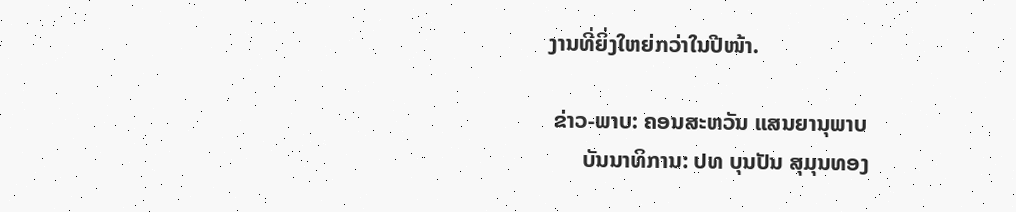ງານທີ່ຍິ່ງໃຫຍ່ກວ່າໃນປີໜ້າ.

 ຂ່າວ-ພາບ: ຄອນສະຫວັນ ແສນຍານຸພາບ
      ບັນນາທິການ: ປທ ບຸນປັນ ສຸມຸນທອງ